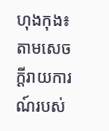ហុងកុង៖ តាមសេចក្ដីរាយការណ៍របស់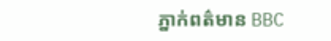ភ្នាក់ពត៌មាន BBC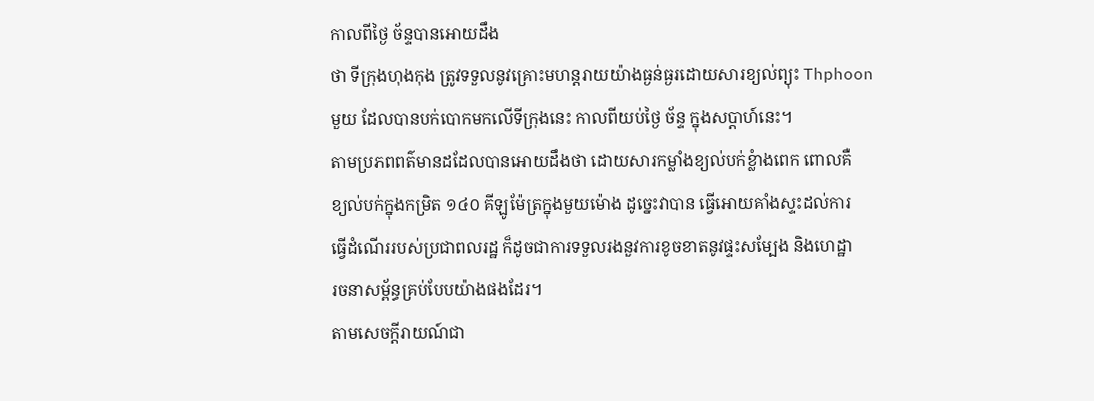កាលពីថ្ងៃ ច័ន្ទបានអោយដឹង
ថា ទីក្រុងហុងកុង ត្រូវទទួលនូវគ្រោះមហន្ដរាយយ៉ាងធ្ងន់ធ្ងរដោយសារខ្យល់ព្យុះ Thphoon
មួយ ដែលបានបក់បោកមកលើទីក្រុងនេះ កាលពីយប់ថ្ងៃ ច័ន្ទ ក្នុងសប្ដាហ៍នេះ។
តាមប្រភពពត៌មានដដែលបានអោយដឹងថា ដោយសារកម្លាំងខ្យល់បក់ខ្លំាងពេក ពោលគឺ
ខ្យល់បក់ក្នុងកម្រិត ១៤០ គីឡូម៉ែត្រក្នុងមួយម៉ោង ដូច្នេះវាបាន ធ្វើអោយគាំងស្ទះដល់ការ
ធ្វើដំណើររបស់ប្រជាពលរដ្ឋ ក៏ដូចជាការទទួលរងនួវការខូចខាតនូវផ្ទះសម្បែង និងហេដ្ឋា
រចនាសម្ព័ន្ធគ្រប់បែបយ៉ាងផងដែរ។
តាមសេចក្ដីរាយណ៍ជា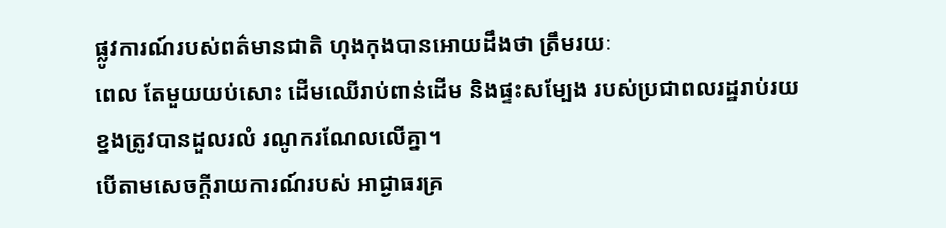ផ្លូវការណ៍របស់ពត៌មានជាតិ ហុងកុងបានអោយដឹងថា ត្រឹមរយៈ
ពេល តែមួយយប់សោះ ដើមឈើរាប់ពាន់ដើម និងផ្ទះសម្បែង របស់ប្រជាពលរដ្ឋរាប់រយ
ខ្នងត្រូវបានដួលរលំ រណូករណែលលើគ្នា។
បើតាមសេចក្ដីរាយការណ៍របស់ អាជ្ងាធរគ្រ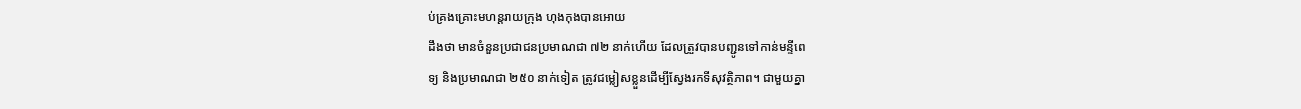ប់គ្រងគ្រោះមហន្ដរាយក្រុង ហុងកុងបានអោយ
ដឹងថា មានចំនួនប្រជាជនប្រមាណជា ៧២ នាក់ហើយ ដែលត្រួវបានបញ្ជូនទៅកាន់មន្ទីពេ
ទ្យ និងប្រមាណជា ២៥០ នាក់ទៀត ត្រូវជម្លៀសខ្លួនដើម្បីស្វែងរកទីសុវត្ថិភាព។ ជាមួយគ្នា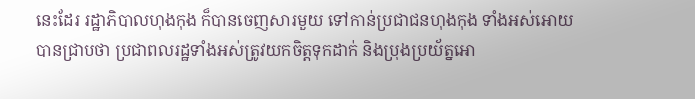នេះដែរ រដ្ឋាភិបាលហុងកុង ក៏បានចេញសារមួយ ទៅកាន់ប្រជាជនហុងកុង ទាំងអស់អោយ
បានជា្របថា ប្រជាពលរដ្ឋទាំងអស់ត្រូវយកចិត្ដទុកដាក់ និងប្រុងប្រយ័ត្នអោ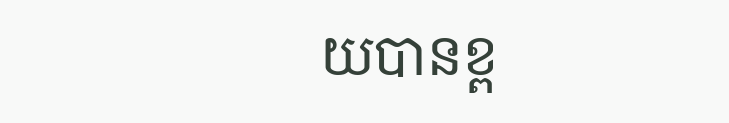យបានខ្ព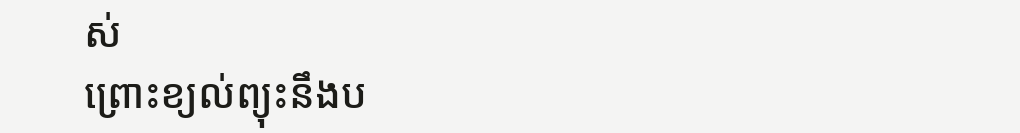ស់
ព្រោះខ្យល់ព្យុះនឹងប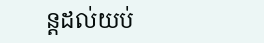ន្ដដល់យប់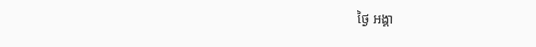ថ្ងៃ អង្គា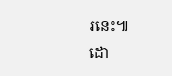រនេះ៕
ដោ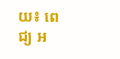យ៖ ពេជ្យ អ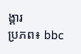ង្គារ
ប្រភព៖ bbc